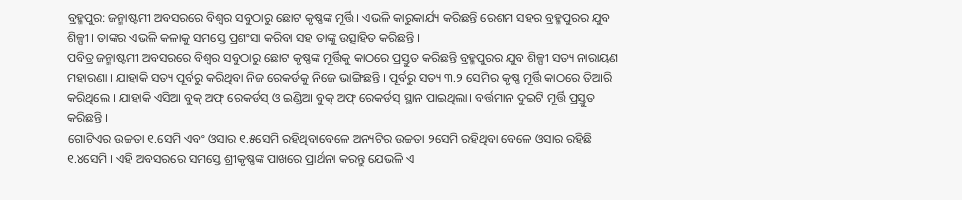ବ୍ରହ୍ମପୁର: ଜନ୍ମାଷ୍ଟମୀ ଅବସରରେ ବିଶ୍ଵର ସବୁଠାରୁ ଛୋଟ କୃଷ୍ଣଙ୍କ ମୂର୍ତ୍ତି । ଏଭଳି କାରୁକାର୍ଯ୍ୟ କରିଛନ୍ତି ରେଶମ ସହର ବ୍ରହ୍ମପୁରର ଯୁବ ଶିଳ୍ପୀ । ତାଙ୍କର ଏଭଳି କଳାକୁ ସମସ୍ତେ ପ୍ରଶଂସା କରିବା ସହ ତାଙ୍କୁ ଉତ୍ସାହିତ କରିଛନ୍ତି ।
ପବିତ୍ର ଜନ୍ମାଷ୍ଟମୀ ଅବସରରେ ବିଶ୍ଵର ସବୁଠାରୁ ଛୋଟ କୃଷ୍ଣଙ୍କ ମୂର୍ତ୍ତିକୁ କାଠରେ ପ୍ରସ୍ତୁତ କରିଛନ୍ତି ବ୍ରହ୍ମପୁରର ଯୁବ ଶିଳ୍ପୀ ସତ୍ୟ ନାରାୟଣ ମହାରଣା । ଯାହାକି ସତ୍ୟ ପୂର୍ବରୁ କରିଥିବା ନିଜ ରେକର୍ଡକୁ ନିଜେ ଭାଙ୍ଗିଛନ୍ତି । ପୂର୍ବରୁ ସତ୍ୟ ୩.୨ ସେମିର କୃଷ୍ଣ ମୂର୍ତ୍ତି କାଠରେ ତିଆରି କରିଥିଲେ । ଯାହାକି ଏସିଆ ବୁକ୍ ଅଫ୍ ରେକର୍ଡସ୍ ଓ ଇଣ୍ଡିଆ ବୁକ୍ ଅଫ୍ ରେକର୍ଡସ୍ ସ୍ଥାନ ପାଇଥିଲା। ବର୍ତ୍ତମାନ ଦୁଇଟି ମୂର୍ତ୍ତି ପ୍ରସ୍ତୁତ କରିଛନ୍ତି ।
ଗୋଟିଏର ଉଚ୍ଚତା ୧.ସେମି ଏବଂ ଓସାର ୧.୫ସେମି ରହିଥିବାବେଳେ ଅନ୍ୟଟିର ଉଚ୍ଚତା ୨ସେମି ରହିଥିବା ବେଳେ ଓସାର ରହିଛି ୧.୪ସେମି । ଏହି ଅବସରରେ ସମସ୍ତେ ଶ୍ରୀକୃଷ୍ଣଙ୍କ ପାଖରେ ପ୍ରାର୍ଥନା କରନ୍ତୁ ଯେଭଳି ଏ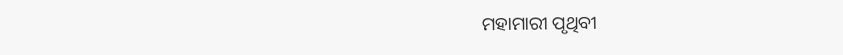ମହାମାରୀ ପୃଥିବୀ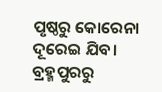ପୃଷ୍ଠରୁ କୋରେନା ଦୂରେଇ ଯିବ।
ବ୍ରହ୍ମପୁରରୁ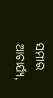ସମୀର ଆଚାର୍ଯ୍ୟ,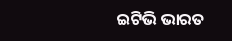ଇଟିଭି ଭାରତ